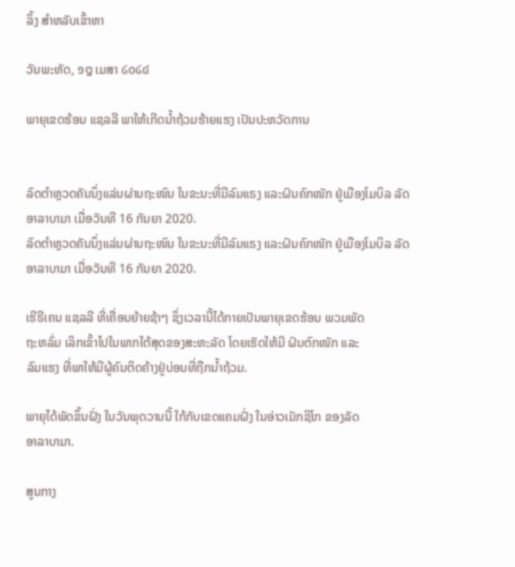ລິ້ງ ສຳຫລັບເຂົ້າຫາ

ວັນພະຫັດ, ໑໘ ເມສາ ໒໐໒໔

ພາຍຸເຂດຮ້ອນ ແຊລລີ ພາໃຫ້ເກີດນໍ້າຖ້ວມຮ້າຍແຮງ ເປັນປະຫວັດການ


ລົດຕຳຫຼວດຄັນນຶ່ງແລ່ນຜ່ານຖະໜົນ ໃນຂະນະທີ່ມີລົມແຣງ ແລະຝົນຄົກໜັກ ຢູ່ເມືອງໂມບິລ ລັດອາລາບາມາ ເມື່ອວັນທີ 16 ກັນຍາ 2020.
ລົດຕຳຫຼວດຄັນນຶ່ງແລ່ນຜ່ານຖະໜົນ ໃນຂະນະທີ່ມີລົມແຣງ ແລະຝົນຄົກໜັກ ຢູ່ເມືອງໂມບິລ ລັດອາລາບາມາ ເມື່ອວັນທີ 16 ກັນຍາ 2020.

ເຮີຣີເຄນ ແຊລລີ ທີ່ເຄື່ອນຍ້າຍຊ້າໆ ຊຶ່ງເວລານີ້ໄດ້ກາຍເປັນພາຍຸເຂດຮ້ອນ ພວມພັດ
ຖະຫລົ່ມ ເລິກເຂົ້າໄປໃນພາກໃຕ້ສຸດຂອງສະຫະລັດ ໂດຍເຮັດໃຫ້ມີ ຝົນຕົກໜັກ ແລະ
ລົມແຮງ ທີ່ພາໃຫ້ມີຜູ້ຄົນຕິດຄ້າງຢູ່ບ່ອນທີ່ຖືກນໍ້າຖ້ວມ.

ພາຍຸໄດ້ພັດຂຶ້ນຝັ່ງ ໃນວັນພຸດວານນີ້ ໃກ້ກັບເຂດແຄມຝັ່ງ ໃນອ່າວເມັກຊິໂກ ຂອງລັດ
ອາລາບາມາ.

ສູນກາງ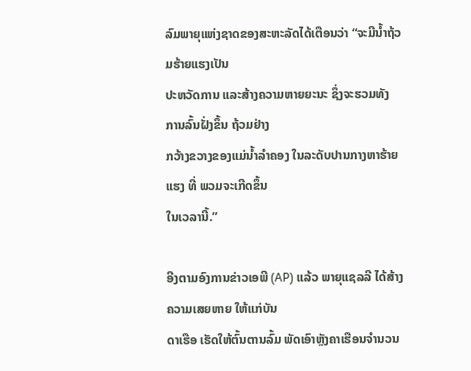ລົມພາຍຸແຫ່ງຊາດຂອງສະຫະລັດໄດ້ເຕືອນວ່າ “ຈະມີນ້ຳຖ້ວມຮ້າຍແຮງເປັນ
ປະຫວັດການ ແລະສ້າງຄວາມຫາຍຍະນະ ຊຶ່ງຈະຮວມທັງ ການລົ້ນຝັ່ງຂຶ້ນ ຖ້ວມຢ່າງ
ກວ້າງຂວາງຂອງແມ່ນໍ້າລຳຄອງ ໃນລະດັບປານກາງຫາຮ້າຍແຮງ ທີ່ ພວມຈະເກີດຂຶ້ນ
ໃນເວລານີ້.”

ອີງຕາມອົງການຂ່າວເອພີ (AP) ແລ້ວ ພາຍຸແຊລລີ ໄດ້ສ້າງຄວາມເສຍຫາຍ ໃຫ້ແກ່ບັນ
ດາເຮືອ ເຮັດໃຫ້ຕົ້ນຕານລົ້ມ ພັດເອົາຫຼັງຄາເຮືອນຈຳນວນ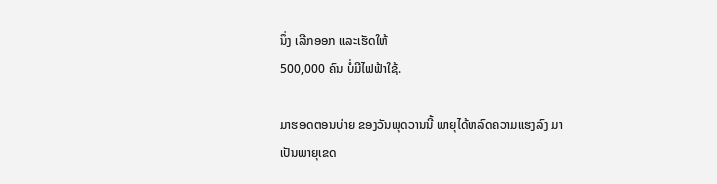ນຶ່ງ ເລີກອອກ ແລະເຮັດໃຫ້
500,000 ຄົນ ບໍ່ມີໄຟຟ້າໃຊ້.

ມາຮອດຕອນບ່າຍ ຂອງວັນພຸດວານນີ້ ພາຍຸໄດ້ຫລົດຄວາມແຮງລົງ ມາເປັນພາຍຸເຂດ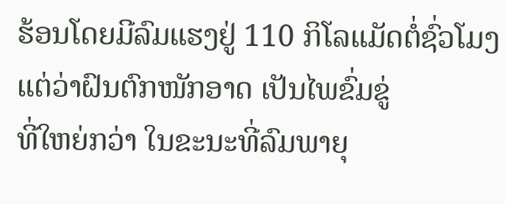ຮ້ອນໂດຍມີລົມແຮງຢູ່ 110 ກິໂລແມັດຕໍ່ຊົ່ວໂມງແຕ່ວ່າຝົນຕົກໜັກອາດ ເປັນໄພຂົ່ມຂູ່
ທີ່ໃຫຍ່ກວ່າ ໃນຂະນະທີ່ລົມພາຍຸ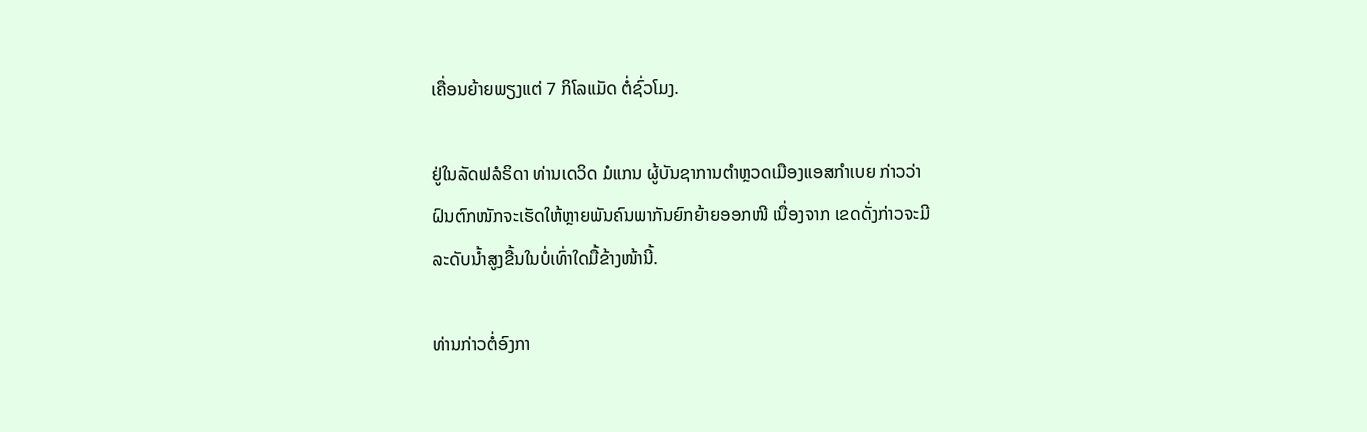ເຄື່ອນຍ້າຍພຽງແຕ່ 7 ກິໂລແມັດ ຕໍ່ຊົ່ວໂມງ.

ຢູ່ໃນລັດຟລໍຣິດາ ທ່ານເດວິດ ມໍແກນ ຜູ້ບັນຊາການຕຳຫຼວດເມືອງແອສກຳເບຍ ກ່າວວ່າ
ຝົນຕົກໜັກຈະເຮັດໃຫ້ຫຼາຍພັນຄົນພາກັນຍົກຍ້າຍອອກໜີ ເນື່ອງຈາກ ເຂດດັ່ງກ່າວຈະມີ
ລະດັບນໍ້າສູງຂື້ນໃນບໍ່ເທົ່າໃດມື້ຂ້າງໜ້ານີ້.

ທ່ານກ່າວຕໍ່ອົງກາ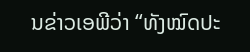ນຂ່າວເອພີວ່າ “ທັງໝົດປະ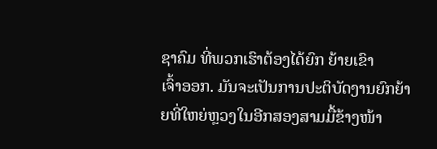ຊາຄົມ ທີ່ພວກເຮົາຕ້ອງໄດ້ຍົກ ຍ້າຍເຂົາ
ເຈົ້າອອກ. ມັນຈະເປັນການປະຕິບັດງານຍົກຍ້າຍທີ່ໃຫຍ່ຫຼວງໃນອີກສອງສາມມື້ຂ້າງໜ້າ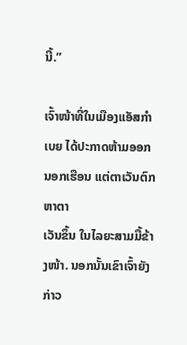ນີ້.”

ເຈົ້າໜ້າທີ່ໃນເມືອງແອັສກຳເບຍ ໄດ້ປະກາດຫ້າມອອກນອກເຮືອນ ແຕ່ຕາເວັນຕົກຫາຕາ
ເວັນຂຶ້ນ ໃນໄລຍະສາມມື້ຂ້າງໜ້າ. ນອກນັ້ນເຂົາເຈົ້າຍັງກ່າວ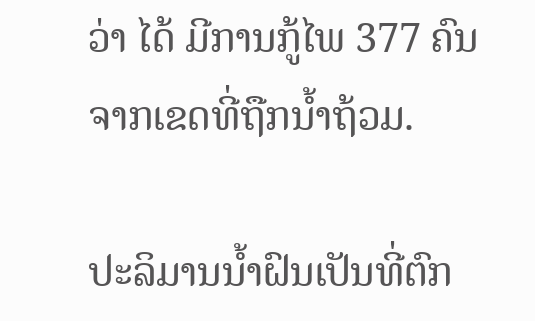ວ່າ ໄດ້ ມີການກູ້ໄພ 377 ຄົນ
ຈາກເຂດທີ່ຖືກນໍ້າຖ້ວມ.

ປະລິມານນໍ້າຝົນເປັນທີ່ຕົກ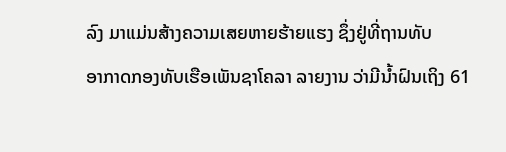ລົງ ມາແມ່ນສ້າງຄວາມເສຍຫາຍຮ້າຍແຮງ ຊຶ່ງຢູ່ທີ່ຖານທັບ
ອາກາດກອງທັບເຮືອເພັນຊາໂຄລາ ລາຍງານ ວ່າມີນ້ຳຝົນເຖິງ 61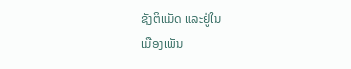ຊັງຕິແມັດ ແລະຢູ່ໃນ
ເມືອງເພັນ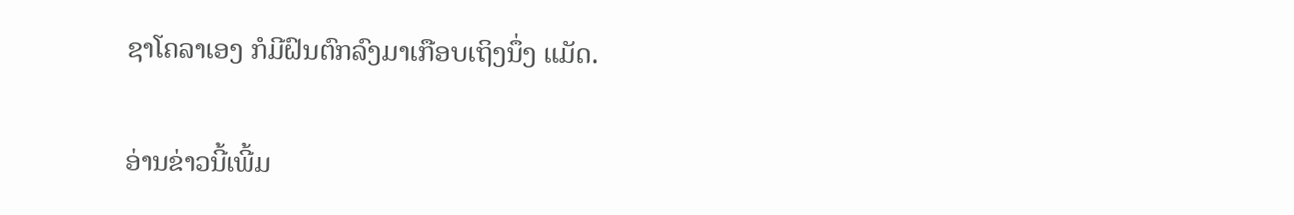ຊາໂຄລາເອງ ກໍມີຝົນຕົກລົງມາເກືອບເຖິງນຶ່ງ ແມັດ.

ອ່ານຂ່າວນີ້ເພີ້ມ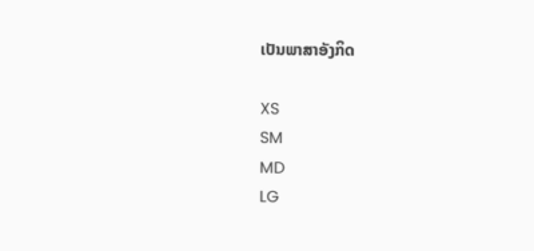ເປັນພາສາອັງກິດ

XS
SM
MD
LG